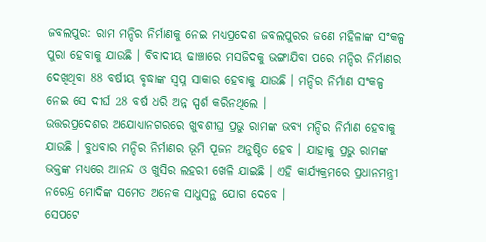ଜବଲପୁର: ରାମ ମନ୍ଦିର ନିର୍ମାଣକୁ ନେଇ ମଧ୍ୟପ୍ରଦେଶ ଜବଲପୁରର ଜଣେ ମହିଳାଙ୍କ ସଂକଳ୍ପ ପୁରା ହେବାକୁ ଯାଉଛି । ବିବାଦୀୟ ଢାଞ୍ଚାରେ ମସଜିଦକୁ ଭଙ୍ଗାଯିବା ପରେ ମନ୍ଦିର ନିର୍ମାଣର ଦେଖିଥିବା 88 ବର୍ଷୀୟ ବୃଦ୍ଧାଙ୍କ ସ୍ବପ୍ନ ସାକାର ହେବାକୁ ଯାଉଛି । ମନ୍ଦିର ନିର୍ମାଣ ସଂକଳ୍ପ ନେଇ ସେ ଦୀର୍ଘ 28 ବର୍ଷ ଧରି ଅନ୍ନ ସ୍ପର୍ଶ କରିନଥିଲେ ।
ଉତ୍ତରପ୍ରଦେଶର ଅଯୋଧ୍ୟାନଗରରେ ଖୁବଶୀଘ୍ର ପ୍ରଭୁ ରାମଙ୍କ ଭବ୍ୟ ମନ୍ଦିର ନିର୍ମାଣ ହେବାକୁ ଯାଉଛି । ବୁଧବାର ମନ୍ଦିର ନିର୍ମାଣର ଭୂମି ପୂଜନ ଅନୁଷ୍ଠିତ ହେବ । ଯାହାକୁ ପ୍ରଭୁ ରାମଙ୍କ ଭକ୍ତଙ୍କ ମଧ୍ୟରେ ଆନନ୍ଦ ଓ ଖୁସିର ଲହରୀ ଖେଳି ଯାଇଛି । ଏହି କାର୍ଯ୍ୟକ୍ରମରେ ପ୍ରଧାନମନ୍ତ୍ରୀ ନରେନ୍ଦ୍ର ମୋଦିଙ୍କ ସମେତ ଅନେକ ସାଧୁସନ୍ଥ ଯୋଗ ଦେବେ ।
ସେପଟେ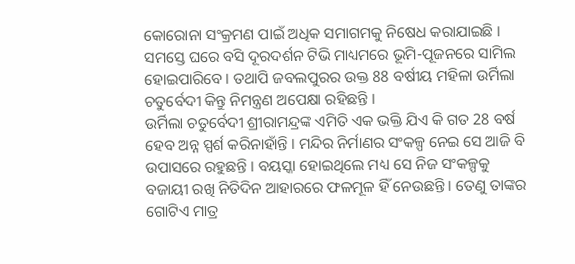କୋରୋନା ସଂକ୍ରମଣ ପାଇଁ ଅଧିକ ସମାଗମକୁ ନିଷେଧ କରାଯାଇଛି । ସମସ୍ତେ ଘରେ ବସି ଦୂରଦର୍ଶନ ଟିଭି ମାଧ୍ୟମରେ ଭୂମି-ପୂଜନରେ ସାମିଲ ହୋଇପାରିବେ । ତଥାପି ଜବଲପୁରର ଉକ୍ତ 88 ବର୍ଷୀୟ ମହିଳା ଉର୍ମିଲା ଚତୁର୍ବେଦୀ କିନ୍ତୁ ନିମନ୍ତ୍ରଣ ଅପେକ୍ଷା ରହିଛନ୍ତି ।
ଉର୍ମିଲା ଚତୁର୍ବେଦୀ ଶ୍ରୀରାମନ୍ଦ୍ରଙ୍କ ଏମିତି ଏକ ଭକ୍ତି ଯିଏ କି ଗତ 28 ବର୍ଷ ହେବ ଅନ୍ନ ସ୍ପର୍ଶ କରିନାହାଁନ୍ତି । ମନ୍ଦିର ନିର୍ମାଣର ସଂକଳ୍ପ ନେଇ ସେ ଆଜି ବି ଉପାସରେ ରହୁଛନ୍ତି । ବୟସ୍କା ହୋଇଥିଲେ ମଧ୍ୟ ସେ ନିଜ ସଂକଳ୍ପକୁ ବଜାୟୀ ରଖି ନିତିଦିନ ଆହାରରେ ଫଳମୂଳ ହିଁ ନେଉଛନ୍ତି । ତେଣୁ ତାଙ୍କର ଗୋଟିଏ ମାତ୍ର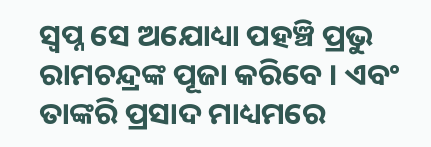ସ୍ବପ୍ନ ସେ ଅଯୋଧ୍ୟା ପହଞ୍ଚି ପ୍ରଭୁ ରାମଚନ୍ଦ୍ରଙ୍କ ପୂଜା କରିବେ । ଏବଂ ତାଙ୍କରି ପ୍ରସାଦ ମାଧ୍ୟମରେ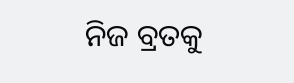ନିଜ ବ୍ରତକୁ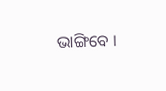ଭାଙ୍ଗିବେ ।